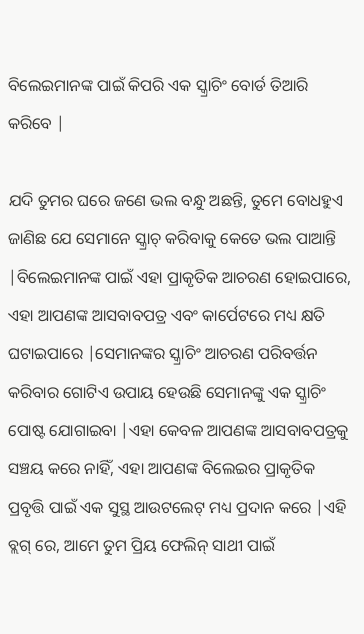ବିଲେଇମାନଙ୍କ ପାଇଁ କିପରି ଏକ ସ୍କ୍ରାଚିଂ ବୋର୍ଡ ତିଆରି କରିବେ |

ଯଦି ତୁମର ଘରେ ଜଣେ ଭଲ ବନ୍ଧୁ ଅଛନ୍ତି, ତୁମେ ବୋଧହୁଏ ଜାଣିଛ ଯେ ସେମାନେ ସ୍କ୍ରାଚ୍ କରିବାକୁ କେତେ ଭଲ ପାଆନ୍ତି |ବିଲେଇମାନଙ୍କ ପାଇଁ ଏହା ପ୍ରାକୃତିକ ଆଚରଣ ହୋଇପାରେ, ଏହା ଆପଣଙ୍କ ଆସବାବପତ୍ର ଏବଂ କାର୍ପେଟରେ ମଧ୍ୟ କ୍ଷତି ଘଟାଇପାରେ |ସେମାନଙ୍କର ସ୍କ୍ରାଚିଂ ଆଚରଣ ପରିବର୍ତ୍ତନ କରିବାର ଗୋଟିଏ ଉପାୟ ହେଉଛି ସେମାନଙ୍କୁ ଏକ ସ୍କ୍ରାଚିଂ ପୋଷ୍ଟ ଯୋଗାଇବା |ଏହା କେବଳ ଆପଣଙ୍କ ଆସବାବପତ୍ରକୁ ସଞ୍ଚୟ କରେ ନାହିଁ, ଏହା ଆପଣଙ୍କ ବିଲେଇର ପ୍ରାକୃତିକ ପ୍ରବୃତ୍ତି ପାଇଁ ଏକ ସୁସ୍ଥ ଆଉଟଲେଟ୍ ମଧ୍ୟ ପ୍ରଦାନ କରେ |ଏହି ବ୍ଲଗ୍ ରେ, ଆମେ ତୁମ ପ୍ରିୟ ଫେଲିନ୍ ସାଥୀ ପାଇଁ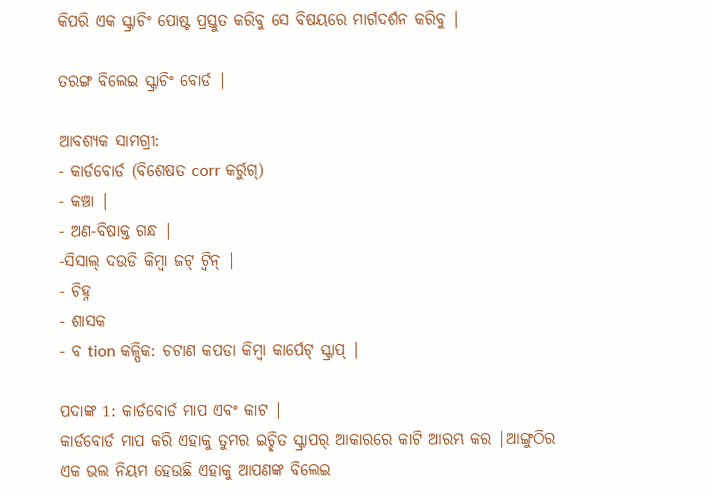କିପରି ଏକ ସ୍କ୍ରାଚିଂ ପୋଷ୍ଟ ପ୍ରସ୍ତୁତ କରିବୁ ସେ ବିଷୟରେ ମାର୍ଗଦର୍ଶନ କରିବୁ |

ତରଙ୍ଗ ବିଲେଇ ସ୍କ୍ରାଚିଂ ବୋର୍ଡ |

ଆବଶ୍ୟକ ସାମଗ୍ରୀ:
- କାର୍ଡବୋର୍ଡ (ବିଶେଷତ corr କର୍ରୁଗ୍)
- କଞ୍ଚା |
- ଅଣ-ବିଷାକ୍ତ ଗନ୍ଧ |
-ସିସାଲ୍ ଦଉଡି କିମ୍ବା ଜଟ୍ ଟ୍ୱିନ୍ |
- ଚିହ୍ନ
- ଶାସକ
- ବ tion କଳ୍ପିକ: ଚଟାଣ କପଡା କିମ୍ବା କାର୍ପେଟ୍ ସ୍କ୍ରାପ୍ |

ପଦାଙ୍କ 1: କାର୍ଡବୋର୍ଡ ମାପ ଏବଂ କାଟ |
କାର୍ଡବୋର୍ଡ ମାପ କରି ଏହାକୁ ତୁମର ଇଚ୍ଛିତ ସ୍କ୍ରାପର୍ ଆକାରରେ କାଟି ଆରମ୍ଭ କର |ଆଙ୍ଗୁଠିର ଏକ ଭଲ ନିୟମ ହେଉଛି ଏହାକୁ ଆପଣଙ୍କ ବିଲେଇ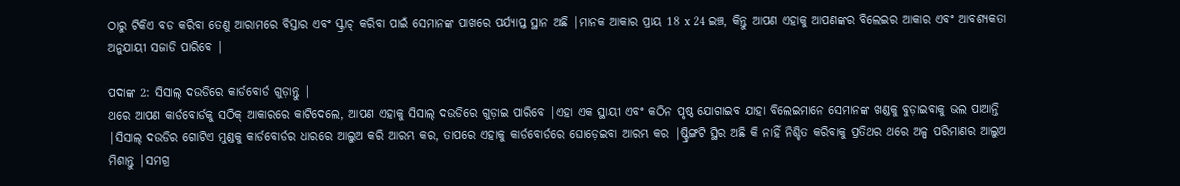ଠାରୁ ଟିକିଏ ବଡ କରିବା ତେଣୁ ଆରାମରେ ବିସ୍ତାର ଏବଂ ସ୍କ୍ରାଚ୍ କରିବା ପାଇଁ ସେମାନଙ୍କ ପାଖରେ ପର୍ଯ୍ୟାପ୍ତ ସ୍ଥାନ ଅଛି |ମାନକ ଆକାର ପ୍ରାୟ 18 x 24 ଇଞ୍ଚ, କିନ୍ତୁ ଆପଣ ଏହାକୁ ଆପଣଙ୍କର ବିଲେଇର ଆକାର ଏବଂ ଆବଶ୍ୟକତା ଅନୁଯାୟୀ ସଜାଡି ପାରିବେ |

ପଦାଙ୍କ 2: ସିସାଲ୍ ଦଉଡିରେ କାର୍ଡବୋର୍ଡ ଗୁଡ଼ାନ୍ତୁ |
ଥରେ ଆପଣ କାର୍ଡବୋର୍ଡକୁ ସଠିକ୍ ଆକାରରେ କାଟିଦେଲେ, ଆପଣ ଏହାକୁ ସିସାଲ୍ ଦଉଡିରେ ଗୁଡ଼ାଇ ପାରିବେ |ଏହା ଏକ ସ୍ଥାୟୀ ଏବଂ କଠିନ ପୃଷ୍ଠ ଯୋଗାଇବ ଯାହା ବିଲେଇମାନେ ସେମାନଙ୍କ ଖଣ୍ଡକୁ ବୁଡ଼ାଇବାକୁ ଭଲ ପାଆନ୍ତି |ସିସାଲ୍ ଦଉଡିର ଗୋଟିଏ ମୁଣ୍ଡକୁ କାର୍ଡବୋର୍ଡର ଧାରରେ ଆଲୁଅ କରି ଆରମ୍ଭ କର, ତାପରେ ଏହାକୁ କାର୍ଡବୋର୍ଡରେ ଘୋଡ଼େଇବା ଆରମ୍ଭ କର |ଷ୍ଟ୍ରିଙ୍ଗଟି ସ୍ଥିର ଅଛି କି ନାହିଁ ନିଶ୍ଚିତ କରିବାକୁ ପ୍ରତିଥର ଥରେ ଅଳ୍ପ ପରିମାଣର ଆଲୁଅ ମିଶାନ୍ତୁ |ସମଗ୍ର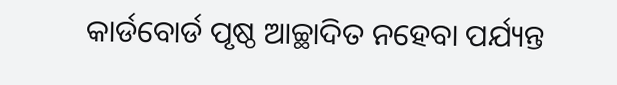କାର୍ଡବୋର୍ଡ ପୃଷ୍ଠ ଆଚ୍ଛାଦିତ ନହେବା ପର୍ଯ୍ୟନ୍ତ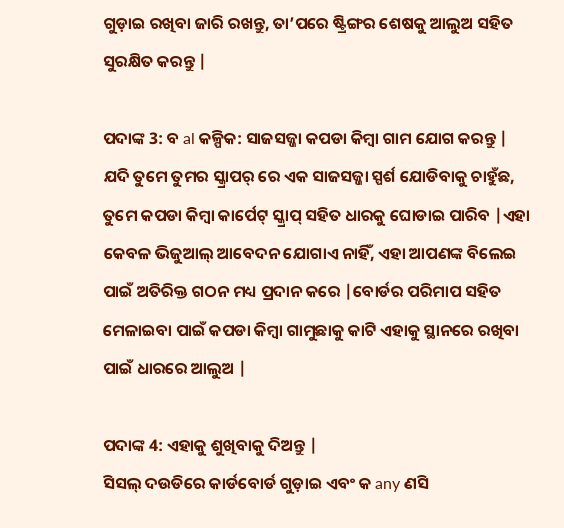ଗୁଡ଼ାଇ ରଖିବା ଜାରି ରଖନ୍ତୁ, ତା’ପରେ ଷ୍ଟ୍ରିଙ୍ଗର ଶେଷକୁ ଆଲୁଅ ସହିତ ସୁରକ୍ଷିତ କରନ୍ତୁ |

ପଦାଙ୍କ 3: ବ al କଳ୍ପିକ: ସାଜସଜ୍ଜା କପଡା କିମ୍ବା ଗାମ ଯୋଗ କରନ୍ତୁ |
ଯଦି ତୁମେ ତୁମର ସ୍କ୍ରାପର୍ ରେ ଏକ ସାଜସଜ୍ଜା ସ୍ପର୍ଶ ଯୋଡିବାକୁ ଚାହୁଁଛ, ତୁମେ କପଡା କିମ୍ବା କାର୍ପେଟ୍ ସ୍କ୍ରାପ୍ ସହିତ ଧାରକୁ ଘୋଡାଇ ପାରିବ |ଏହା କେବଳ ଭିଜୁଆଲ୍ ଆବେଦନ ଯୋଗାଏ ନାହିଁ, ଏହା ଆପଣଙ୍କ ବିଲେଇ ପାଇଁ ଅତିରିକ୍ତ ଗଠନ ମଧ୍ୟ ପ୍ରଦାନ କରେ |ବୋର୍ଡର ପରିମାପ ସହିତ ମେଳାଇବା ପାଇଁ କପଡା କିମ୍ବା ଗାମୁଛାକୁ କାଟି ଏହାକୁ ସ୍ଥାନରେ ରଖିବା ପାଇଁ ଧାରରେ ଆଲୁଅ |

ପଦାଙ୍କ 4: ଏହାକୁ ଶୁଖିବାକୁ ଦିଅନ୍ତୁ |
ସିସଲ୍ ଦଉଡିରେ କାର୍ଡବୋର୍ଡ ଗୁଡ଼ାଇ ଏବଂ କ any ଣସି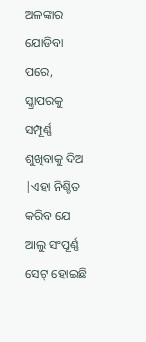ଅଳଙ୍କାର ଯୋଡିବା ପରେ, ସ୍କ୍ରାପରକୁ ସମ୍ପୂର୍ଣ୍ଣ ଶୁଖିବାକୁ ଦିଅ |ଏହା ନିଶ୍ଚିତ କରିବ ଯେ ଆଲୁ ସଂପୂର୍ଣ୍ଣ ସେଟ୍ ହୋଇଛି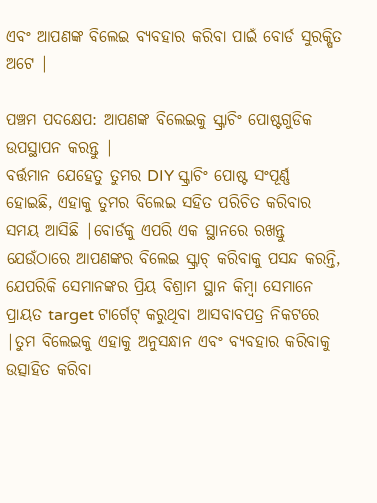ଏବଂ ଆପଣଙ୍କ ବିଲେଇ ବ୍ୟବହାର କରିବା ପାଇଁ ବୋର୍ଡ ସୁରକ୍ଷିତ ଅଟେ |

ପଞ୍ଚମ ପଦକ୍ଷେପ: ଆପଣଙ୍କ ବିଲେଇକୁ ସ୍କ୍ରାଚିଂ ପୋଷ୍ଟଗୁଡିକ ଉପସ୍ଥାପନ କରନ୍ତୁ |
ବର୍ତ୍ତମାନ ଯେହେତୁ ତୁମର DIY ସ୍କ୍ରାଚିଂ ପୋଷ୍ଟ ସଂପୂର୍ଣ୍ଣ ହୋଇଛି, ଏହାକୁ ତୁମର ବିଲେଇ ସହିତ ପରିଚିତ କରିବାର ସମୟ ଆସିଛି |ବୋର୍ଡକୁ ଏପରି ଏକ ସ୍ଥାନରେ ରଖନ୍ତୁ ଯେଉଁଠାରେ ଆପଣଙ୍କର ବିଲେଇ ସ୍କ୍ରାଚ୍ କରିବାକୁ ପସନ୍ଦ କରନ୍ତି, ଯେପରିକି ସେମାନଙ୍କର ପ୍ରିୟ ବିଶ୍ରାମ ସ୍ଥାନ କିମ୍ବା ସେମାନେ ପ୍ରାୟତ target ଟାର୍ଗେଟ୍ କରୁଥିବା ଆସବାବପତ୍ର ନିକଟରେ |ତୁମ ବିଲେଇକୁ ଏହାକୁ ଅନୁସନ୍ଧାନ ଏବଂ ବ୍ୟବହାର କରିବାକୁ ଉତ୍ସାହିତ କରିବା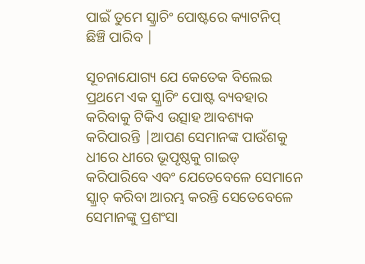ପାଇଁ ତୁମେ ସ୍କ୍ରାଚିଂ ପୋଷ୍ଟରେ କ୍ୟାଟନିପ୍ ଛିଞ୍ଚି ପାରିବ |

ସୂଚନାଯୋଗ୍ୟ ଯେ କେତେକ ବିଲେଇ ପ୍ରଥମେ ଏକ ସ୍କ୍ରାଚିଂ ପୋଷ୍ଟ ବ୍ୟବହାର କରିବାକୁ ଟିକିଏ ଉତ୍ସାହ ଆବଶ୍ୟକ କରିପାରନ୍ତି |ଆପଣ ସେମାନଙ୍କ ପାଉଁଶକୁ ଧୀରେ ଧୀରେ ଭୂପୃଷ୍ଠକୁ ଗାଇଡ୍ କରିପାରିବେ ଏବଂ ଯେତେବେଳେ ସେମାନେ ସ୍କ୍ରାଚ୍ କରିବା ଆରମ୍ଭ କରନ୍ତି ସେତେବେଳେ ସେମାନଙ୍କୁ ପ୍ରଶଂସା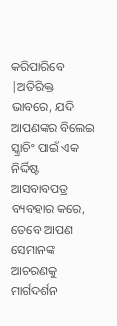କରିପାରିବେ |ଅତିରିକ୍ତ ଭାବରେ, ଯଦି ଆପଣଙ୍କର ବିଲେଇ ସ୍କ୍ରାଚିଂ ପାଇଁ ଏକ ନିର୍ଦ୍ଦିଷ୍ଟ ଆସବାବପତ୍ର ବ୍ୟବହାର କରେ, ତେବେ ଆପଣ ସେମାନଙ୍କ ଆଚରଣକୁ ମାର୍ଗଦର୍ଶନ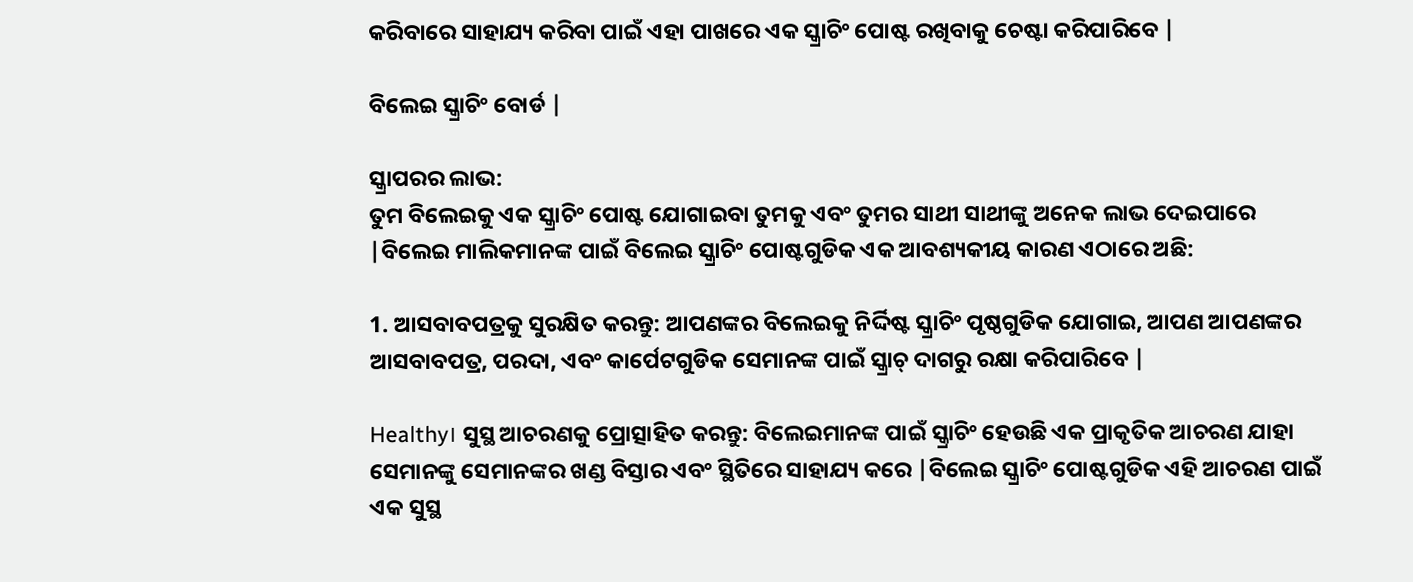କରିବାରେ ସାହାଯ୍ୟ କରିବା ପାଇଁ ଏହା ପାଖରେ ଏକ ସ୍କ୍ରାଚିଂ ପୋଷ୍ଟ ରଖିବାକୁ ଚେଷ୍ଟା କରିପାରିବେ |

ବିଲେଇ ସ୍କ୍ରାଚିଂ ବୋର୍ଡ |

ସ୍କ୍ରାପରର ଲାଭ:
ତୁମ ବିଲେଇକୁ ଏକ ସ୍କ୍ରାଚିଂ ପୋଷ୍ଟ ଯୋଗାଇବା ତୁମକୁ ଏବଂ ତୁମର ସାଥୀ ସାଥୀଙ୍କୁ ଅନେକ ଲାଭ ଦେଇପାରେ |ବିଲେଇ ମାଲିକମାନଙ୍କ ପାଇଁ ବିଲେଇ ସ୍କ୍ରାଚିଂ ପୋଷ୍ଟଗୁଡିକ ଏକ ଆବଶ୍ୟକୀୟ କାରଣ ଏଠାରେ ଅଛି:

1. ଆସବାବପତ୍ରକୁ ସୁରକ୍ଷିତ କରନ୍ତୁ: ଆପଣଙ୍କର ବିଲେଇକୁ ନିର୍ଦ୍ଦିଷ୍ଟ ସ୍କ୍ରାଚିଂ ପୃଷ୍ଠଗୁଡିକ ଯୋଗାଇ, ଆପଣ ଆପଣଙ୍କର ଆସବାବପତ୍ର, ପରଦା, ଏବଂ କାର୍ପେଟଗୁଡିକ ସେମାନଙ୍କ ପାଇଁ ସ୍କ୍ରାଚ୍ ଦାଗରୁ ରକ୍ଷା କରିପାରିବେ |

Healthy। ସୁସ୍ଥ ଆଚରଣକୁ ପ୍ରୋତ୍ସାହିତ କରନ୍ତୁ: ବିଲେଇମାନଙ୍କ ପାଇଁ ସ୍କ୍ରାଚିଂ ହେଉଛି ଏକ ପ୍ରାକୃତିକ ଆଚରଣ ଯାହା ସେମାନଙ୍କୁ ସେମାନଙ୍କର ଖଣ୍ଡ ବିସ୍ତାର ଏବଂ ସ୍ଥିତିରେ ସାହାଯ୍ୟ କରେ |ବିଲେଇ ସ୍କ୍ରାଚିଂ ପୋଷ୍ଟଗୁଡିକ ଏହି ଆଚରଣ ପାଇଁ ଏକ ସୁସ୍ଥ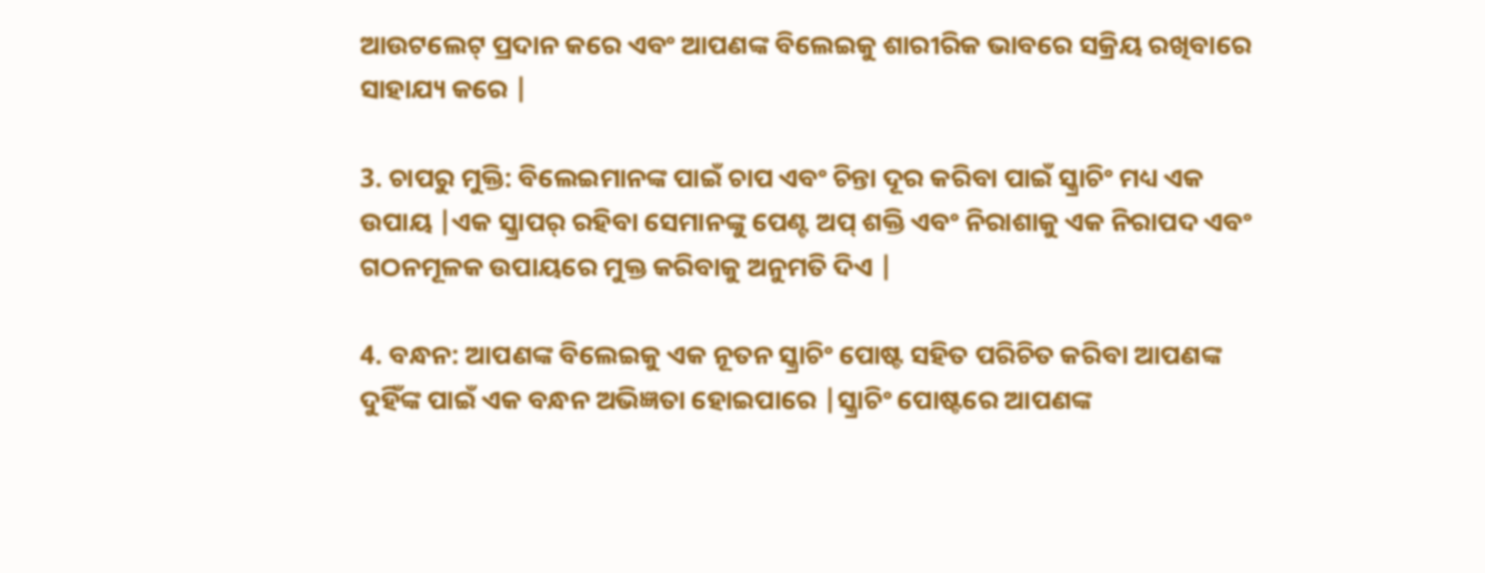ଆଉଟଲେଟ୍ ପ୍ରଦାନ କରେ ଏବଂ ଆପଣଙ୍କ ବିଲେଇକୁ ଶାରୀରିକ ଭାବରେ ସକ୍ରିୟ ରଖିବାରେ ସାହାଯ୍ୟ କରେ |

3. ଚାପରୁ ମୁକ୍ତି: ବିଲେଇମାନଙ୍କ ପାଇଁ ଚାପ ଏବଂ ଚିନ୍ତା ଦୂର କରିବା ପାଇଁ ସ୍କ୍ରାଚିଂ ମଧ୍ୟ ଏକ ଉପାୟ |ଏକ ସ୍କ୍ରାପର୍ ରହିବା ସେମାନଙ୍କୁ ପେଣ୍ଟ ଅପ୍ ଶକ୍ତି ଏବଂ ନିରାଶାକୁ ଏକ ନିରାପଦ ଏବଂ ଗଠନମୂଳକ ଉପାୟରେ ମୁକ୍ତ କରିବାକୁ ଅନୁମତି ଦିଏ |

4. ବନ୍ଧନ: ଆପଣଙ୍କ ବିଲେଇକୁ ଏକ ନୂତନ ସ୍କ୍ରାଚିଂ ପୋଷ୍ଟ ସହିତ ପରିଚିତ କରିବା ଆପଣଙ୍କ ଦୁହିଁଙ୍କ ପାଇଁ ଏକ ବନ୍ଧନ ଅଭିଜ୍ଞତା ହୋଇପାରେ |ସ୍କ୍ରାଚିଂ ପୋଷ୍ଟରେ ଆପଣଙ୍କ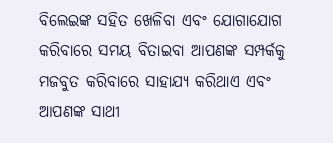ବିଲେଇଙ୍କ ସହିତ ଖେଳିବା ଏବଂ ଯୋଗାଯୋଗ କରିବାରେ ସମୟ ବିତାଇବା ଆପଣଙ୍କ ସମ୍ପର୍କକୁ ମଜବୁତ କରିବାରେ ସାହାଯ୍ୟ କରିଥାଏ ଏବଂ ଆପଣଙ୍କ ସାଥୀ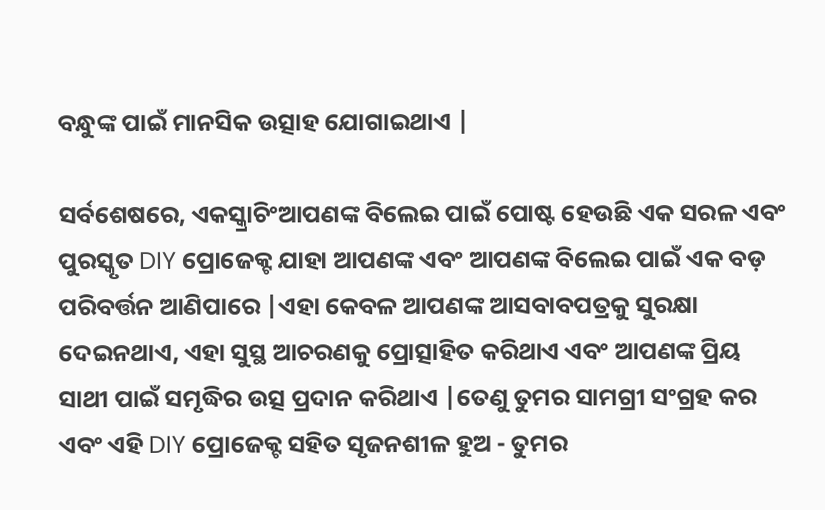ବନ୍ଧୁଙ୍କ ପାଇଁ ମାନସିକ ଉତ୍ସାହ ଯୋଗାଇଥାଏ |

ସର୍ବଶେଷରେ, ଏକସ୍କ୍ରାଚିଂଆପଣଙ୍କ ବିଲେଇ ପାଇଁ ପୋଷ୍ଟ ହେଉଛି ଏକ ସରଳ ଏବଂ ପୁରସ୍କୃତ DIY ପ୍ରୋଜେକ୍ଟ ଯାହା ଆପଣଙ୍କ ଏବଂ ଆପଣଙ୍କ ବିଲେଇ ପାଇଁ ଏକ ବଡ଼ ପରିବର୍ତ୍ତନ ଆଣିପାରେ |ଏହା କେବଳ ଆପଣଙ୍କ ଆସବାବପତ୍ରକୁ ସୁରକ୍ଷା ଦେଇନଥାଏ, ଏହା ସୁସ୍ଥ ଆଚରଣକୁ ପ୍ରୋତ୍ସାହିତ କରିଥାଏ ଏବଂ ଆପଣଙ୍କ ପ୍ରିୟ ସାଥୀ ପାଇଁ ସମୃଦ୍ଧିର ଉତ୍ସ ପ୍ରଦାନ କରିଥାଏ |ତେଣୁ ତୁମର ସାମଗ୍ରୀ ସଂଗ୍ରହ କର ଏବଂ ଏହି DIY ପ୍ରୋଜେକ୍ଟ ସହିତ ସୃଜନଶୀଳ ହୁଅ - ତୁମର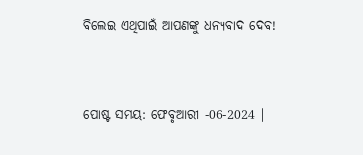ବିଲେଇ ଏଥିପାଇଁ ଆପଣଙ୍କୁ ଧନ୍ୟବାଦ ଦେବ!


ପୋଷ୍ଟ ସମୟ: ଫେବୃଆରୀ -06-2024 |